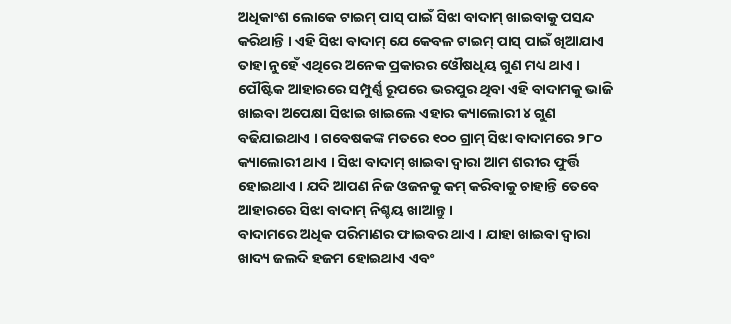ଅଧିକାଂଶ ଲୋକେ ଟାଇମ୍ ପାସ୍ ପାଇଁ ସିଝା ବାଦାମ୍ ଖାଇବାକୁ ପସନ୍ଦ କରିଥାନ୍ତି । ଏହି ସିଝା ବାଦାମ୍ ଯେ କେବଳ ଟାଇମ୍ ପାସ୍ ପାଇଁ ଖିଆଯାଏ ତାହା ନୁହେଁ ଏଥିରେ ଅନେକ ପ୍ରକାରର ଓୌଷଧିୟ ଗୁଣ ମଧ୍ୟ ଥାଏ । ପୌଷ୍ଟିକ ଆହାରରେ ସମ୍ପୁର୍ଣ୍ଣ ରୂପରେ ଭରପୁର ଥିବା ଏହି ବାଦାମକୁ ଭାଜି ଖାଇବା ଅପେକ୍ଷା ସିଝାଇ ଖାଇଲେ ଏହାର କ୍ୟାଲୋରୀ ୪ ଗୁଣ ବଢିଯାଇଥାଏ । ଗବେଷକଙ୍କ ମତରେ ୧୦୦ ଗ୍ରାମ୍ ସିଝା ବାଦାମରେ ୨୮୦ କ୍ୟାଲୋରୀ ଥାଏ । ସିଝା ବାଦାମ୍ ଖାଇବା ଦ୍ୱାରା ଆମ ଶରୀର ଫୁର୍ତ୍ତି ହୋଇଥାଏ । ଯଦି ଆପଣ ନିଜ ଓଜନକୁ କମ୍ କରିବାକୁ ଚାହାନ୍ତି ତେବେ ଆହାରରେ ସିଝା ବାଦାମ୍ ନିଶ୍ଚୟ ଖାଆନ୍ତୁ ।
ବାଦାମରେ ଅଧିକ ପରିମାଣର ଫାଇବର ଥାଏ । ଯାହା ଖାଇବା ଦ୍ୱାରା ଖାଦ୍ୟ ଜଲଦି ହଜମ ହୋଇଥାଏ ଏବଂ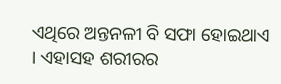ଏଥିରେ ଅନ୍ତନଳୀ ବି ସଫା ହୋଇଥାଏ । ଏହାସହ ଶରୀରର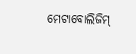ମେଟାବୋଲିଜିମ୍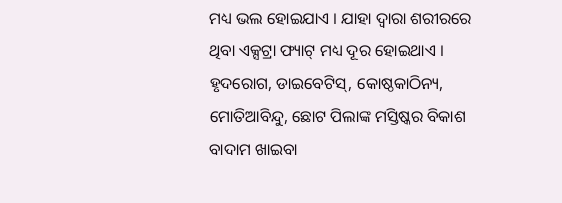ମଧ୍ୟ ଭଲ ହୋଇଯାଏ । ଯାହା ଦ୍ୱାରା ଶରୀରରେ ଥିବା ଏକ୍ସଟ୍ରା ଫ୍ୟାଟ୍ ମଧ୍ୟ ଦୂର ହୋଇଥାଏ । ହୃଦରୋଗ, ଡାଇବେଟିସ୍, କୋଷ୍ଠକାଠିନ୍ୟ, ମୋତିଆବିନ୍ଦୁ, ଛୋଟ ପିଲାଙ୍କ ମସ୍ତିଷ୍କର ବିକାଶ ବାଦାମ ଖାଇବା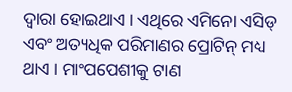ଦ୍ବାରା ହୋଇଥାଏ । ଏଥିରେ ଏମିନୋ ଏସିଡ୍ ଏବଂ ଅତ୍ୟଧିକ ପରିମାଣର ପ୍ରୋଟିନ୍ ମଧ୍ୟ ଥାଏ । ମାଂପପେଶୀକୁ ଟାଣ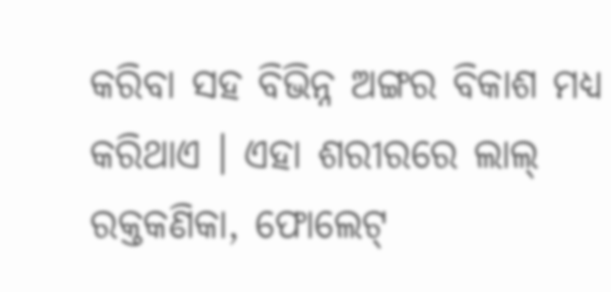କରିବା ସହ ବିଭିନ୍ନ ଅଙ୍ଗର ବିକାଶ ମଧ୍ୟ କରିଥାଏ । ଏହା ଶରୀରରେ ଲାଲ୍ ରକ୍ତକଣିକା, ଫୋଲେଟ୍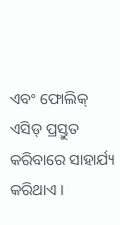ଏବଂ ଫୋଲିକ୍ ଏସିଡ୍ ପ୍ରସ୍ତୁତ କରିବାରେ ସାହାର୍ଯ୍ୟ କରିଥାଏ ।